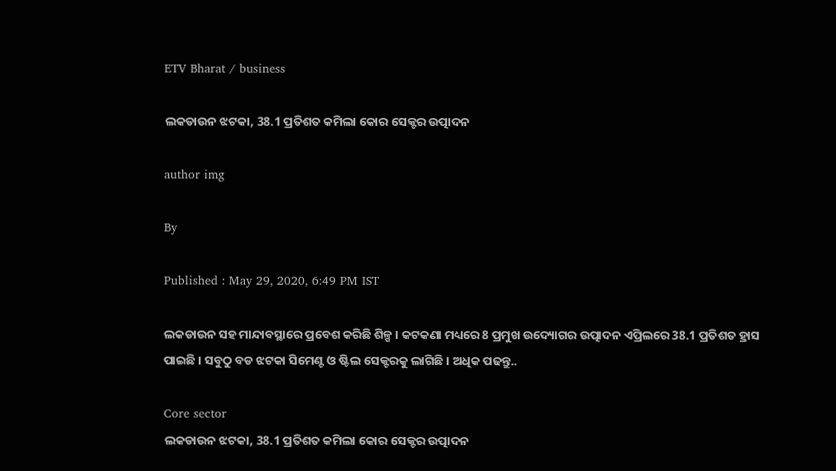ETV Bharat / business

ଲକଡାଉନ ଝଟକା, 38.1 ପ୍ରତିଶତ କମିଲା କୋର ସେକ୍ଟର ଉତ୍ପାଦନ

author img

By

Published : May 29, 2020, 6:49 PM IST

ଲକଡାଉନ ସହ ମାନ୍ଦାବସ୍ଥାରେ ପ୍ରବେଶ କରିଛି ଶିଳ୍ପ । କଟକଣା ମଧ୍ୟରେ 8 ପ୍ରମୁଖ ଉଦ୍ୟୋଗର ଉତ୍ପାଦନ ଏପ୍ରିଲରେ 38.1 ପ୍ରତିଶତ ହ୍ରାସ ପାଇଛି । ସବୁଠୁ ବଡ ଝଟକା ସିମେଣ୍ଟ ଓ ଷ୍ଟିଲ ସେକ୍ଟରକୁ ଲାଗିଛି । ଅଧିକ ପଢନ୍ତୁ..

Core sector
ଲକଡାଉନ ଝଟକା, 38.1 ପ୍ରତିଶତ କମିଲା କୋର ସେକ୍ଟର ଉତ୍ପାଦନ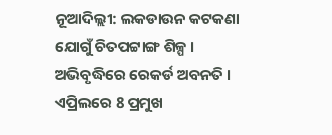ନୂଆଦିଲ୍ଲୀ: ଲକଡାଉନ କଟକଣା ଯୋଗୁଁ ଚିତପଟ୍ଟାଙ୍ଗ ଶିଳ୍ପ । ଅଭିବୃଦ୍ଧିରେ ରେକର୍ଡ ଅବନତି । ଏପ୍ରିଲରେ 8 ପ୍ରମୁଖ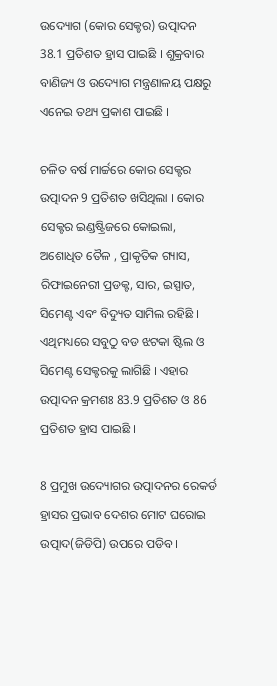ଉଦ୍ୟୋଗ (କୋର ସେକ୍ଚର) ଉତ୍ପାଦନ 38.1 ପ୍ରତିଶତ ହ୍ରାସ ପାଇଛି । ଶୁକ୍ରବାର ବାଣିଜ୍ୟ ଓ ଉଦ୍ୟୋଗ ମନ୍ତ୍ରଣାଳୟ ପକ୍ଷରୁ ଏନେଇ ତଥ୍ୟ ପ୍ରକାଶ ପାଇଛି ।

ଚଳିତ ବର୍ଷ ମାର୍ଚ୍ଚରେ କୋର ସେକ୍ଟର ଉତ୍ପାଦନ 9 ପ୍ରତିଶତ ଖସିଥିଲା । କୋର ସେକ୍ଟର ଇଣ୍ଡଷ୍ଟ୍ରିଜରେ କୋଇଲା, ଅଶୋଧିତ ତୈଳ , ପ୍ରାକୃତିକ ଗ୍ୟାସ, ରିଫାଇନେରୀ ପ୍ରଡକ୍ଟ, ସାର, ଇସ୍ପାତ, ସିମେଣ୍ଟ ଏବଂ ବିଦ୍ୟୁତ ସାମିଲ ରହିଛି । ଏଥିମଧ୍ୟରେ ସବୁଠୁ ବଡ ଝଟକା ଷ୍ଟିଲ ଓ ସିମେଣ୍ଟ ସେକ୍ଟରକୁ ଲାଗିଛି । ଏହାର ଉତ୍ପାଦନ କ୍ରମଶଃ 83.9 ପ୍ରତିଶତ ଓ 86 ପ୍ରତିଶତ ହ୍ରାସ ପାଇଛି ।

8 ପ୍ରମୁଖ ଉଦ୍ୟୋଗର ଉତ୍ପାଦନର ରେକର୍ଡ ହ୍ରାସର ପ୍ରଭାବ ଦେଶର ମୋଟ ଘରୋଇ ଉତ୍ପାଦ(ଜିଡିପି) ଉପରେ ପଡିବ ।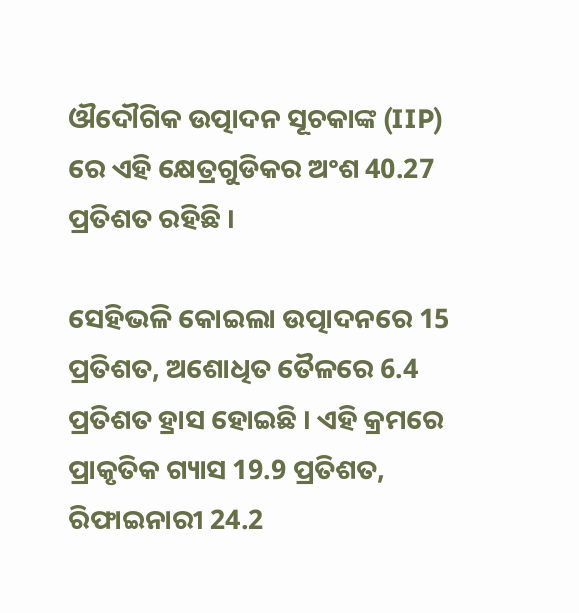ଔଦୌଗିକ ଉତ୍ପାଦନ ସୂଚକାଙ୍କ (IIP) ରେ ଏହି କ୍ଷେତ୍ରଗୁଡିକର ଅଂଶ 40.27 ପ୍ରତିଶତ ରହିଛି ।

ସେହିଭଳି କୋଇଲା ଉତ୍ପାଦନରେ 15 ପ୍ରତିଶତ, ଅଶୋଧିତ ତୈଳରେ 6.4 ପ୍ରତିଶତ ହ୍ରାସ ହୋଇଛି । ଏହି କ୍ରମରେ ପ୍ରାକୃତିକ ଗ୍ୟାସ 19.9 ପ୍ରତିଶତ, ରିଫାଇନାରୀ 24.2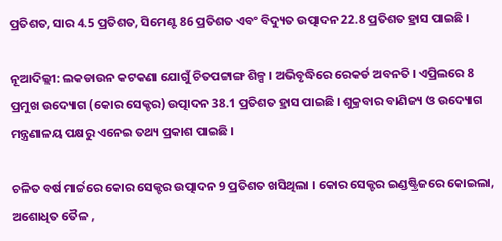ପ୍ରତିଶତ, ସାର 4.5 ପ୍ରତିଶତ, ସିମେଣ୍ଟ 86 ପ୍ରତିଶତ ଏବଂ ବିଦ୍ୟୁତ ଉତ୍ପାଦନ 22.8 ପ୍ରତିଶତ ହ୍ରାସ ପାଇଛି ।

ନୂଆଦିଲ୍ଲୀ: ଲକଡାଉନ କଟକଣା ଯୋଗୁଁ ଚିତପଟ୍ଟାଙ୍ଗ ଶିଳ୍ପ । ଅଭିବୃଦ୍ଧିରେ ରେକର୍ଡ ଅବନତି । ଏପ୍ରିଲରେ 8 ପ୍ରମୁଖ ଉଦ୍ୟୋଗ (କୋର ସେକ୍ଚର) ଉତ୍ପାଦନ 38.1 ପ୍ରତିଶତ ହ୍ରାସ ପାଇଛି । ଶୁକ୍ରବାର ବାଣିଜ୍ୟ ଓ ଉଦ୍ୟୋଗ ମନ୍ତ୍ରଣାଳୟ ପକ୍ଷରୁ ଏନେଇ ତଥ୍ୟ ପ୍ରକାଶ ପାଇଛି ।

ଚଳିତ ବର୍ଷ ମାର୍ଚ୍ଚରେ କୋର ସେକ୍ଟର ଉତ୍ପାଦନ 9 ପ୍ରତିଶତ ଖସିଥିଲା । କୋର ସେକ୍ଟର ଇଣ୍ଡଷ୍ଟ୍ରିଜରେ କୋଇଲା, ଅଶୋଧିତ ତୈଳ ,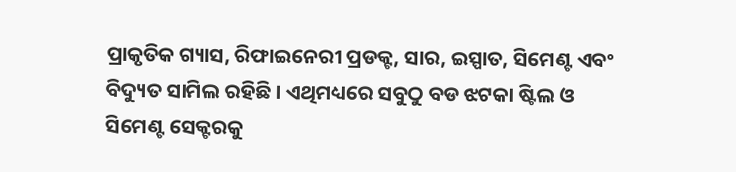ପ୍ରାକୃତିକ ଗ୍ୟାସ, ରିଫାଇନେରୀ ପ୍ରଡକ୍ଟ, ସାର, ଇସ୍ପାତ, ସିମେଣ୍ଟ ଏବଂ ବିଦ୍ୟୁତ ସାମିଲ ରହିଛି । ଏଥିମଧ୍ୟରେ ସବୁଠୁ ବଡ ଝଟକା ଷ୍ଟିଲ ଓ ସିମେଣ୍ଟ ସେକ୍ଟରକୁ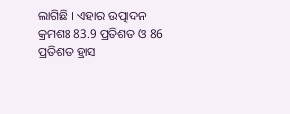ଲାଗିଛି । ଏହାର ଉତ୍ପାଦନ କ୍ରମଶଃ 83.9 ପ୍ରତିଶତ ଓ 86 ପ୍ରତିଶତ ହ୍ରାସ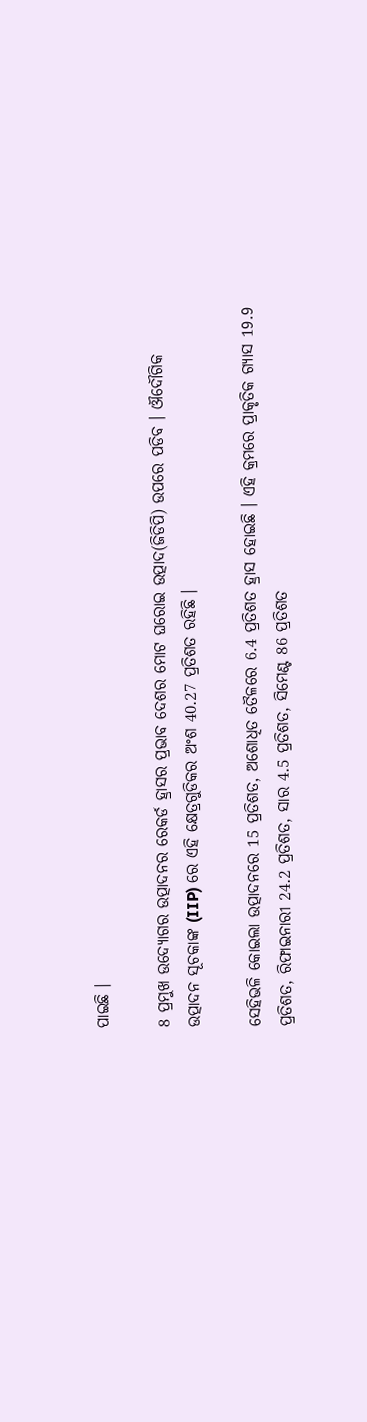ପାଇଛି ।

8 ପ୍ରମୁଖ ଉଦ୍ୟୋଗର ଉତ୍ପାଦନର ରେକର୍ଡ ହ୍ରାସର ପ୍ରଭାବ ଦେଶର ମୋଟ ଘରୋଇ ଉତ୍ପାଦ(ଜିଡିପି) ଉପରେ ପଡିବ । ଔଦୌଗିକ ଉତ୍ପାଦନ ସୂଚକାଙ୍କ (IIP) ରେ ଏହି କ୍ଷେତ୍ରଗୁଡିକର ଅଂଶ 40.27 ପ୍ରତିଶତ ରହିଛି ।

ସେହିଭଳି କୋଇଲା ଉତ୍ପାଦନରେ 15 ପ୍ରତିଶତ, ଅଶୋଧିତ ତୈଳରେ 6.4 ପ୍ରତିଶତ ହ୍ରାସ ହୋଇଛି । ଏହି କ୍ରମରେ ପ୍ରାକୃତିକ ଗ୍ୟାସ 19.9 ପ୍ରତିଶତ, ରିଫାଇନାରୀ 24.2 ପ୍ରତିଶତ, ସାର 4.5 ପ୍ରତିଶତ, ସିମେଣ୍ଟ 86 ପ୍ରତିଶତ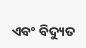ଏବଂ ବିଦ୍ୟୁତ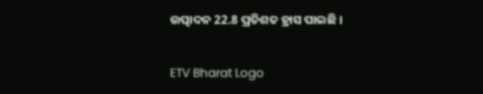ଉତ୍ପାଦନ 22.8 ପ୍ରତିଶତ ହ୍ରାସ ପାଇଛି ।

ETV Bharat Logo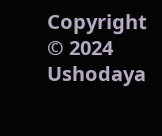Copyright © 2024 Ushodaya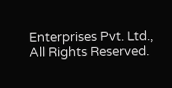Enterprises Pvt. Ltd., All Rights Reserved.